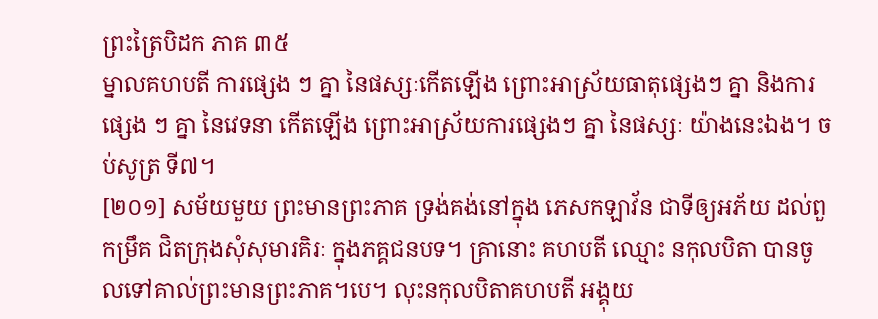ព្រះត្រៃបិដក ភាគ ៣៥
ម្នាលគហបតី ការផ្សេង ៗ គ្នា នៃផស្សៈកើតឡើង ព្រោះអាស្រ័យធាតុផ្សេងៗ គ្នា និងការផ្សេង ៗ គ្នា នៃវេទនា កើតឡើង ព្រោះអាស្រ័យការផ្សេងៗ គ្នា នៃផស្សៈ យ៉ាងនេះឯង។ ចប់សូត្រ ទី៧។
[២០១] សម័យមួយ ព្រះមានព្រះភាគ ទ្រង់គង់នៅក្នុង ភេសកឡាវ័ន ជាទីឲ្យអភ័យ ដល់ពួកម្រឹគ ជិតក្រុងសុំសុមារគិរៈ ក្នុងភគ្គជនបទ។ គ្រានោះ គហបតី ឈ្មោះ នកុលបិតា បានចូលទៅគាល់ព្រះមានព្រះភាគ។បេ។ លុះនកុលបិតាគហបតី អង្គុយ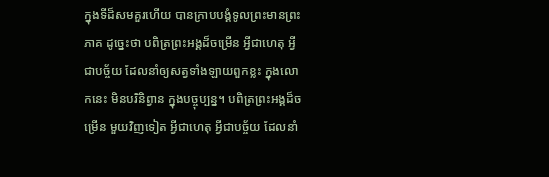ក្នុងទីដ៏សមគួរហើយ បានក្រាបបង្គំទូលព្រះមានព្រះភាគ ដូច្នេះថា បពិត្រព្រះអង្គដ៏ចម្រើន អ្វីជាហេតុ អ្វីជាបច្ច័យ ដែលនាំឲ្យសត្វទាំងឡាយពួកខ្លះ ក្នុងលោកនេះ មិនបរិនិព្វាន ក្នុងបច្ចុប្បន្ន។ បពិត្រព្រះអង្គដ៏ចម្រើន មួយវិញទៀត អ្វីជាហេតុ អ្វីជាបច្ច័យ ដែលនាំ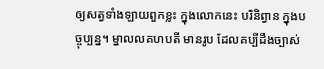ឲ្យសត្វទាំងឡាយពួកខ្លះ ក្នុងលោកនេះ បរិនិព្វាន ក្នុងបច្ចុប្បន្ន។ ម្នាលលគហបតី មានរូប ដែលគប្បីដឹងច្បាស់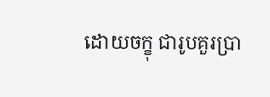ដោយចក្ខុ ជារូបគួរប្រា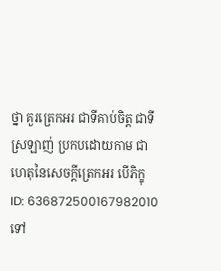ថ្នា គួរត្រេកអរ ជាទីគាប់ចិត្ត ជាទីស្រឡាញ់ ប្រកបដោយកាម ជាហេតុនៃសេចក្តីត្រេកអរ បើភិក្ខុ
ID: 636872500167982010
ទៅ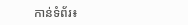កាន់ទំព័រ៖